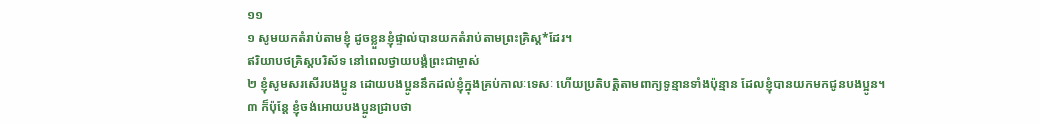១១
១ សូមយកតំរាប់តាមខ្ញុំ ដូចខ្លួនខ្ញុំផ្ទាល់បានយកតំរាប់តាមព្រះគ្រិស្ដ*ដែរ។
ឥរិយាបថគ្រិស្ដបរិស័ទ នៅពេលថ្វាយបង្គំព្រះជាម្ចាស់
២ ខ្ញុំសូមសរសើរបងប្អូន ដោយបងប្អូននឹកដល់ខ្ញុំក្នុងគ្រប់កាលៈទេសៈ ហើយប្រតិបត្តិតាមពាក្យទូន្មានទាំងប៉ុន្មាន ដែលខ្ញុំបានយកមកជូនបងប្អូន។
៣ ក៏ប៉ុន្តែ ខ្ញុំចង់អោយបងប្អូនជ្រាបថា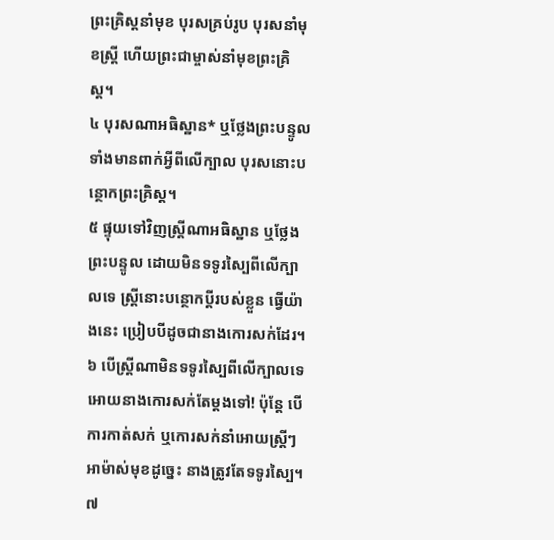ព្រះគ្រិស្ដនាំមុខ បុរសគ្រប់រូប បុរសនាំមុខស្ត្រី ហើយព្រះជាម្ចាស់នាំមុខព្រះគ្រិស្ដ។
៤ បុរសណាអធិស្ឋាន* ឬថ្លែងព្រះបន្ទូល ទាំងមានពាក់អ្វីពីលើក្បាល បុរសនោះបន្ថោកព្រះគ្រិស្ដ។
៥ ផ្ទុយទៅវិញស្ត្រីណាអធិស្ឋាន ឬថ្លែងព្រះបន្ទូល ដោយមិនទទូរស្បៃពីលើក្បាលទេ ស្ត្រីនោះបន្ថោកប្ដីរបស់ខ្លួន ធ្វើយ៉ាងនេះ ប្រៀបបីដូចជានាងកោរសក់ដែរ។
៦ បើស្ត្រីណាមិនទទូរស្បៃពីលើក្បាលទេ អោយនាងកោរសក់តែម្ដងទៅ! ប៉ុន្តែ បើការកាត់សក់ ឬកោរសក់នាំអោយស្ត្រីៗអាម៉ាស់មុខដូច្នេះ នាងត្រូវតែទទូរស្បៃ។
៧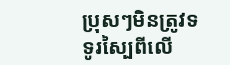ប្រុសៗមិនត្រូវទទូរស្បៃពីលើ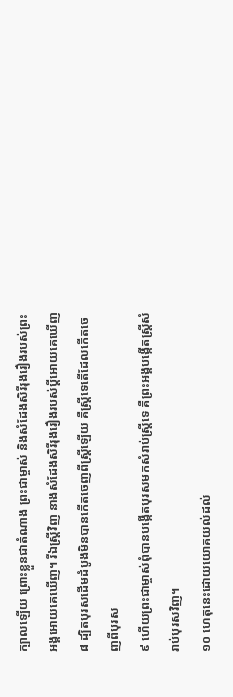ក្បាលឡើយ ព្រោះខ្លួនជាតំណាង ព្រះជាម្ចាស់ និងសំដែងសិរីរុងរឿងរបស់ព្រះអង្គអោយគេឃើញ។ រីឯស្ត្រីវិញ នាងសំដែងសិរីរុងរឿងរបស់ប្ដីអោយគេឃើញ
៨ ដ្បិតបុរសដើមដំបូងមិនបានកើតចេញពីស្ត្រីឡើយ គឺស្ត្រីទេតើដែលកើតចេញពីបុរស
៩ ហើយព្រះជាម្ចាស់ពុំបានបង្កើតបុរសមកសំរាប់ស្ត្រីទេ គឺព្រះអង្គបង្កើតស្ត្រីសំរាប់បុរសវិញ។
១០ ហេតុនេះដោយយោគយល់ដល់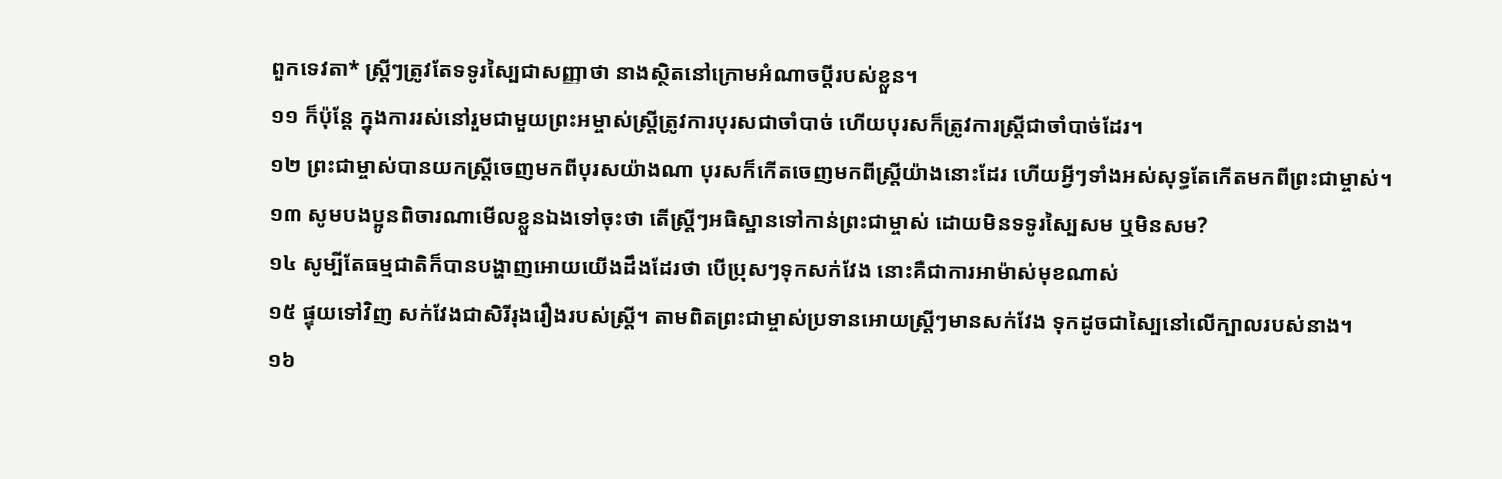ពួកទេវតា* ស្ត្រីៗត្រូវតែទទូរស្បៃជាសញ្ញាថា នាងស្ថិតនៅក្រោមអំណាចប្ដីរបស់ខ្លួន។
១១ ក៏ប៉ុន្តែ ក្នុងការរស់នៅរួមជាមួយព្រះអម្ចាស់ស្ត្រីត្រូវការបុរសជាចាំបាច់ ហើយបុរសក៏ត្រូវការស្ត្រីជាចាំបាច់ដែរ។
១២ ព្រះជាម្ចាស់បានយកស្ត្រីចេញមកពីបុរសយ៉ាងណា បុរសក៏កើតចេញមកពីស្ត្រីយ៉ាងនោះដែរ ហើយអ្វីៗទាំងអស់សុទ្ធតែកើតមកពីព្រះជាម្ចាស់។
១៣ សូមបងប្អូនពិចារណាមើលខ្លួនឯងទៅចុះថា តើស្ត្រីៗអធិស្ឋានទៅកាន់ព្រះជាម្ចាស់ ដោយមិនទទូរស្បៃសម ឬមិនសម?
១៤ សូម្បីតែធម្មជាតិក៏បានបង្ហាញអោយយើងដឹងដែរថា បើប្រុសៗទុកសក់វែង នោះគឺជាការអាម៉ាស់មុខណាស់
១៥ ផ្ទុយទៅវិញ សក់វែងជាសិរីរុងរឿងរបស់ស្ត្រី។ តាមពិតព្រះជាម្ចាស់ប្រទានអោយស្ត្រីៗមានសក់វែង ទុកដូចជាស្បៃនៅលើក្បាលរបស់នាង។
១៦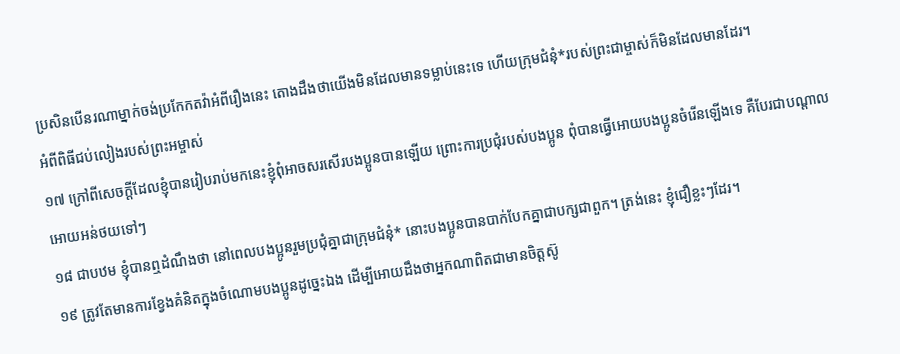ប្រសិនបើនរណាម្នាក់ចង់ប្រកែកតវ៉ាអំពីរឿងនេះ តោងដឹងថាយើងមិនដែលមានទម្លាប់នេះទេ ហើយក្រុមជំនុំ*របស់ព្រះជាម្ចាស់ក៏មិនដែលមានដែរ។
អំពីពិធីជប់លៀងរបស់ព្រះអម្ចាស់
១៧ ក្រៅពីសេចក្ដីដែលខ្ញុំបានរៀបរាប់មកនេះខ្ញុំពុំអាចសរសើរបងប្អូនបានឡើយ ព្រោះការប្រជុំរបស់បងប្អូន ពុំបានធ្វើអោយបងប្អូនចំរើនឡើងទេ គឺបែរជាបណ្ដាលអោយអន់ថយទៅៗ
១៨ ជាបឋម ខ្ញុំបានឮដំណឹងថា នៅពេលបងប្អូនរួមប្រជុំគ្នាជាក្រុមជំនុំ* នោះបងប្អូនបានបាក់បែកគ្នាជាបក្សជាពួក។ ត្រង់នេះ ខ្ញុំជឿខ្លះៗដែរ។
១៩ ត្រូវតែមានការខ្វែងគំនិតក្នុងចំណោមបងប្អូនដូច្នេះឯង ដើម្បីអោយដឹងថាអ្នកណាពិតជាមានចិត្តស៊ូ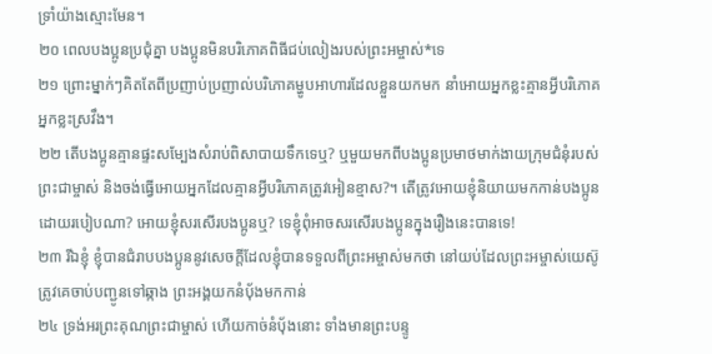ទ្រាំយ៉ាងស្មោះមែន។
២០ ពេលបងប្អូនប្រជុំគ្នា បងប្អូនមិនបរិភោគពិធីជប់លៀងរបស់ព្រះអម្ចាស់*ទេ
២១ ព្រោះម្នាក់ៗគិតតែពីប្រញាប់ប្រញាល់បរិភោគម្ហូបអាហារដែលខ្លួនយកមក នាំអោយអ្នកខ្លះគ្មានអ្វីបរិភោគ អ្នកខ្លះស្រវឹង។
២២ តើបងប្អូនគ្មានផ្ទះសម្បែងសំរាប់ពិសាបាយទឹកទេឬ? ឬមួយមកពីបងប្អូនប្រមាថមាក់ងាយក្រុមជំនុំរបស់ព្រះជាម្ចាស់ និងចង់ធ្វើអោយអ្នកដែលគ្មានអ្វីបរិភោគត្រូវអៀនខ្មាស?។ តើត្រូវអោយខ្ញុំនិយាយមកកាន់បងប្អូនដោយរបៀបណា? អោយខ្ញុំសរសើរបងប្អូនឬ? ទេខ្ញុំពុំអាចសរសើរបងប្អូនក្នុងរឿងនេះបានទេ!
២៣ រីឯខ្ញុំ ខ្ញុំបានជំរាបបងប្អូននូវសេចក្ដីដែលខ្ញុំបានទទួលពីព្រះអម្ចាស់មកថា នៅយប់ដែលព្រះអម្ចាស់យេស៊ូត្រូវគេចាប់បញ្ជូនទៅឆ្កាង ព្រះអង្គយកនំបុ័ងមកកាន់
២៤ ទ្រង់អរព្រះគុណព្រះជាម្ចាស់ ហើយកាច់នំបុ័ងនោះ ទាំងមានព្រះបន្ទូ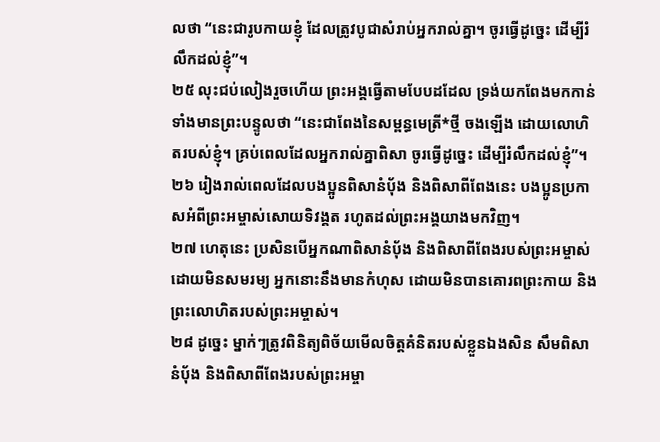លថា “នេះជារូបកាយខ្ញុំ ដែលត្រូវបូជាសំរាប់អ្នករាល់គ្នា។ ចូរធ្វើដូច្នេះ ដើម្បីរំលឹកដល់ខ្ញុំ”។
២៥ លុះជប់លៀងរួចហើយ ព្រះអង្គធ្វើតាមបែបដដែល ទ្រង់យកពែងមកកាន់ ទាំងមានព្រះបន្ទូលថា “នេះជាពែងនៃសម្ពន្ធមេត្រី*ថ្មី ចងឡើង ដោយលោហិតរបស់ខ្ញុំ។ គ្រប់ពេលដែលអ្នករាល់គ្នាពិសា ចូរធ្វើដូច្នេះ ដើម្បីរំលឹកដល់ខ្ញុំ”។
២៦ រៀងរាល់ពេលដែលបងប្អូនពិសានំបុ័ង និងពិសាពីពែងនេះ បងប្អូនប្រកាសអំពីព្រះអម្ចាស់សោយទិវង្គត រហូតដល់ព្រះអង្គយាងមកវិញ។
២៧ ហេតុនេះ ប្រសិនបើអ្នកណាពិសានំបុ័ង និងពិសាពីពែងរបស់ព្រះអម្ចាស់ដោយមិនសមរម្យ អ្នកនោះនឹងមានកំហុស ដោយមិនបានគោរពព្រះកាយ និងព្រះលោហិតរបស់ព្រះអម្ចាស់។
២៨ ដូច្នេះ ម្នាក់ៗត្រូវពិនិត្យពិច័យមើលចិត្តគំនិតរបស់ខ្លួនឯងសិន សឹមពិសានំបុ័ង និងពិសាពីពែងរបស់ព្រះអម្ចា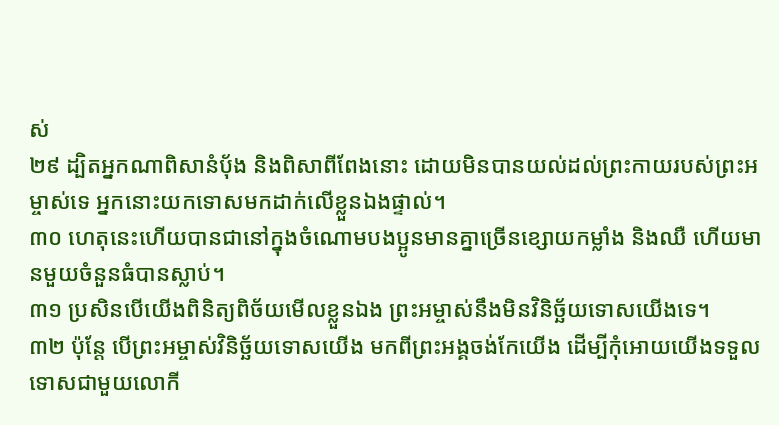ស់
២៩ ដ្បិតអ្នកណាពិសានំបុ័ង និងពិសាពីពែងនោះ ដោយមិនបានយល់ដល់ព្រះកាយរបស់ព្រះអម្ចាស់ទេ អ្នកនោះយកទោសមកដាក់លើខ្លួនឯងផ្ទាល់។
៣០ ហេតុនេះហើយបានជានៅក្នុងចំណោមបងប្អូនមានគ្នាច្រើនខ្សោយកម្លាំង និងឈឺ ហើយមានមួយចំនួនធំបានស្លាប់។
៣១ ប្រសិនបើយើងពិនិត្យពិច័យមើលខ្លួនឯង ព្រះអម្ចាស់នឹងមិនវិនិច្ឆ័យទោសយើងទេ។
៣២ ប៉ុន្តែ បើព្រះអម្ចាស់វិនិច្ឆ័យទោសយើង មកពីព្រះអង្គចង់កែយើង ដើម្បីកុំអោយយើងទទួលទោសជាមួយលោកី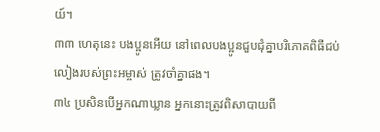យ៍។
៣៣ ហេតុនេះ បងប្អូនអើយ នៅពេលបងប្អូនជួបជុំគ្នាបរិភោគពិធីជប់លៀងរបស់ព្រះអម្ចាស់ ត្រូវចាំគ្នាផង។
៣៤ ប្រសិនបើអ្នកណាឃ្លាន អ្នកនោះត្រូវពិសាបាយពី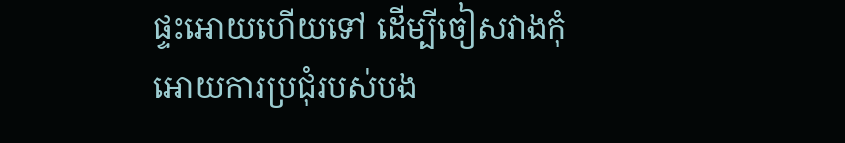ផ្ទះអោយហើយទៅ ដើម្បីចៀសវាងកុំអោយការប្រជុំរបស់បង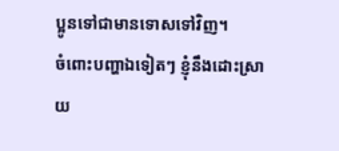ប្អូនទៅជាមានទោសទៅវិញ។
ចំពោះបញ្ហាឯទៀតៗ ខ្ញុំនឹងដោះស្រាយ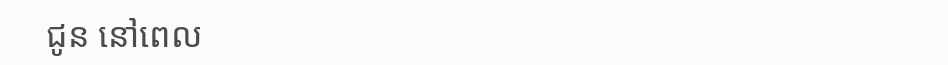ជូន នៅពេល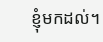ខ្ញុំមកដល់។